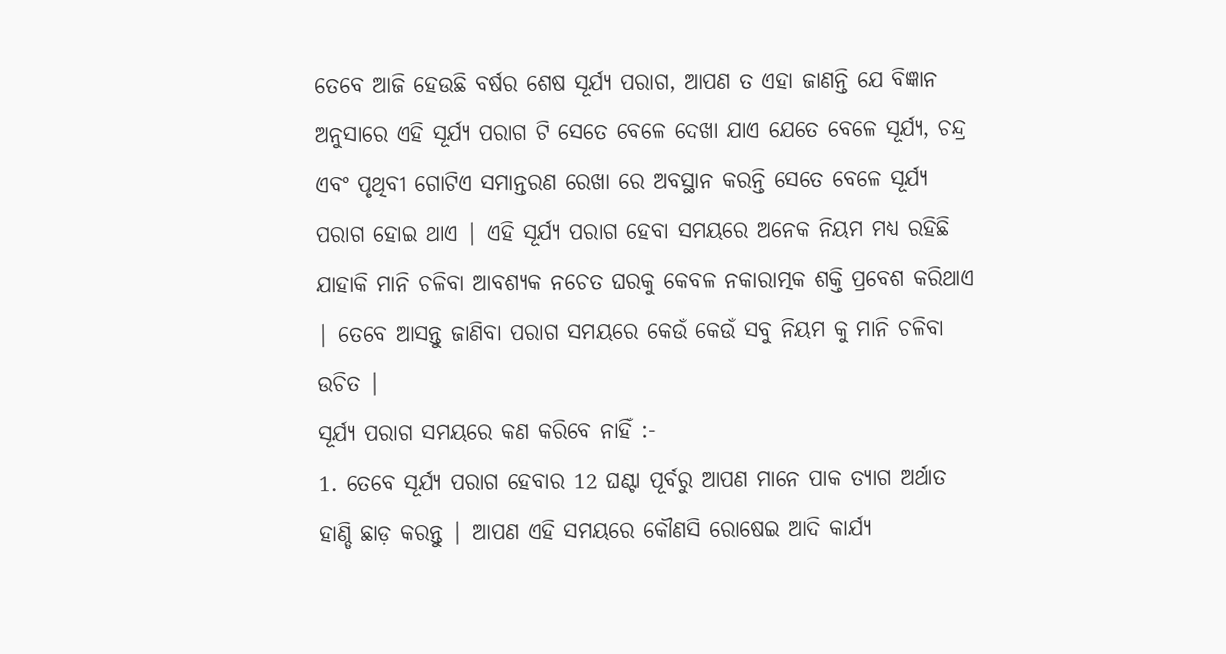ତେବେ ଆଜି ହେଉଛି ବର୍ଷର ଶେଷ ସୂର୍ଯ୍ୟ ପରାଗ, ଆପଣ ତ ଏହା ଜାଣନ୍ତି ଯେ ବିଜ୍ଞାନ ଅନୁସାରେ ଏହି ସୂର୍ଯ୍ୟ ପରାଗ ଟି ସେତେ ବେଳେ ଦେଖା ଯାଏ ଯେତେ ବେଳେ ସୂର୍ଯ୍ୟ, ଚନ୍ଦ୍ର ଏବଂ ପୃଥିବୀ ଗୋଟିଏ ସମାନ୍ତରଣ ରେଖା ରେ ଅବସ୍ଥାନ କରନ୍ତି ସେତେ ବେଳେ ସୂର୍ଯ୍ୟ ପରାଗ ହୋଇ ଥାଏ | ଏହି ସୂର୍ଯ୍ୟ ପରାଗ ହେବା ସମୟରେ ଅନେକ ନିୟମ ମଧ୍ୟ ରହିଛି ଯାହାକି ମାନି ଚଳିବା ଆବଶ୍ୟକ ନଚେତ ଘରକୁ କେବଳ ନକାରାତ୍ମକ ଶକ୍ତି ପ୍ରବେଶ କରିଥାଏ | ତେବେ ଆସନ୍ତୁ ଜାଣିବା ପରାଗ ସମୟରେ କେଉଁ କେଉଁ ସବୁ ନିୟମ କୁ ମାନି ଚଳିବା ଉଚିତ |
ସୂର୍ଯ୍ୟ ପରାଗ ସମୟରେ କଣ କରିବେ ନାହିଁ :-
1. ତେବେ ସୂର୍ଯ୍ୟ ପରାଗ ହେବାର 12 ଘଣ୍ଟା ପୂର୍ବରୁ ଆପଣ ମାନେ ପାକ ତ୍ୟାଗ ଅର୍ଥାତ ହାଣ୍ଡି ଛାଡ଼ କରନ୍ତୁ | ଆପଣ ଏହି ସମୟରେ କୌଣସି ରୋଷେଇ ଆଦି କାର୍ଯ୍ୟ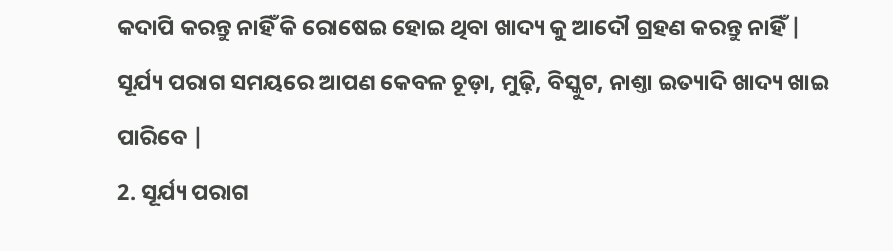କଦାପି କରନ୍ତୁ ନାହିଁ କି ରୋଷେଇ ହୋଇ ଥିବା ଖାଦ୍ୟ କୁ ଆଦୌ ଗ୍ରହଣ କରନ୍ତୁ ନାହିଁ | ସୂର୍ଯ୍ୟ ପରାଗ ସମୟରେ ଆପଣ କେବଳ ଚୂଡ଼ା, ମୁଢ଼ି, ବିସ୍କୁଟ, ନାଶ୍ତା ଇତ୍ୟାଦି ଖାଦ୍ୟ ଖାଇ ପାରିବେ |
2. ସୂର୍ଯ୍ୟ ପରାଗ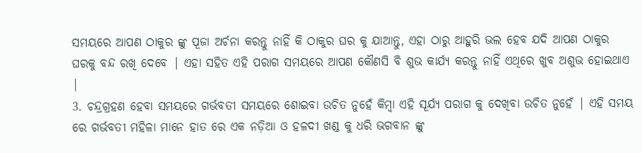ସମୟରେ ଆପଣ ଠାକୁର ଙ୍କୁ ପୂଜା ଅର୍ଚନା କରନ୍ତୁ ନାହିଁ କି ଠାକୁର ଘର କୁ ଯାଆନ୍ତୁ, ଏହା ଠାରୁ ଆହୁରି ଭଲ ହେବ ଯଦି ଆପଣ ଠାକୁର ଘରକୁ ବନ୍ଦ ରଖି ଦେବେ | ଏହା ସହିତ ଏହି ପରାଗ ସମୟରେ ଆପଣ କୌଣସି ବି ଶୁଭ କାର୍ଯ୍ୟ କରନ୍ତୁ ନାହିଁ ଏଥିରେ ଖୁବ ଅଶୁଭ ହୋଇଥାଏ |
3. ଚନ୍ଦ୍ରଗ୍ରହଣ ହେବା ସମୟରେ ଗର୍ଭବତୀ ସମୟରେ ଶୋଇବା ଉଚିତ ନୁହେଁ କିମ୍ବା ଏହି ସୂର୍ଯ୍ୟ ପରାଗ କୁ ଦେଖିବା ଉଚିତ ନୁହେଁ | ଏହି ସମୟ ରେ ଗର୍ଭବତୀ ମହିଳା ମାନେ ହାତ ରେ ଏକ ନଡ଼ିଆ ଓ ହଳଦୀ ଖଣ୍ଡ କୁ ଧରି ଭଗବାନ ଙ୍କୁ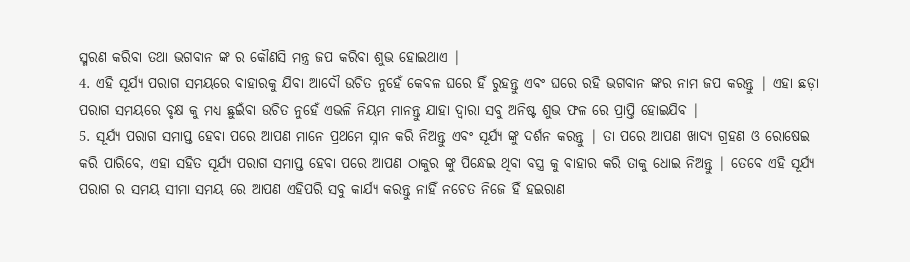ସ୍ମରଣ କରିବା ତଥା ଭଗବାନ ଙ୍କ ର କୌଣସି ମନ୍ତ୍ର ଜପ କରିବା ଶୁଭ ହୋଇଥାଏ |
4. ଏହି ସୂର୍ଯ୍ୟ ପରାଗ ସମୟରେ ବାହାରକୁ ଯିବା ଆଦୌ ଉଚିତ ନୁହେଁ କେବଳ ଘରେ ହିଁ ରୁହନ୍ତୁ ଏବଂ ଘରେ ରହି ଭଗବାନ ଙ୍କର ନାମ ଜପ କରନ୍ତୁ | ଏହା ଛଡ଼ା ପରାଗ ସମୟରେ ବୃକ୍ଷ କୁ ମଧ୍ୟ ଛୁଇଁବା ଉଚିତ ନୁହେଁ ଏଭଳି ନିୟମ ମାନନ୍ତୁ ଯାହା ଦ୍ୱାରା ସବୁ ଅନିଷ୍ଟ ଶୁଭ ଫଳ ରେ ପ୍ରାପ୍ତି ହୋଇଯିବ |
5. ସୂର୍ଯ୍ୟ ପରାଗ ସମାପ୍ତ ହେବା ପରେ ଆପଣ ମାନେ ପ୍ରଥମେ ସ୍ନାନ କରି ନିଅନ୍ତୁ ଏବଂ ସୂର୍ଯ୍ୟ ଙ୍କୁ ଦର୍ଶନ କରନ୍ତୁ | ତା ପରେ ଆପଣ ଖାଦ୍ୟ ଗ୍ରହଣ ଓ ରୋଷେଇ କରି ପାରିବେ, ଏହା ସହିତ ସୂର୍ଯ୍ୟ ପରାଗ ସମାପ୍ତ ହେବା ପରେ ଆପଣ ଠାକୁର ଙ୍କୁ ପିନ୍ଧେଇ ଥିବା ବସ୍ତ୍ର କୁ ବାହାର କରି ତାକୁ ଧୋଇ ନିଅନ୍ତୁ | ତେବେ ଏହି ସୂର୍ଯ୍ୟ ପରାଗ ର ସମୟ ସୀମା ସମୟ ରେ ଆପଣ ଏହିପରି ସବୁ କାର୍ଯ୍ୟ କରନ୍ତୁ ନାହିଁ ନଚେତ ନିଜେ ହିଁ ହଇରାଣ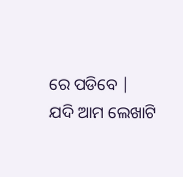ରେ ପଡିବେ |
ଯଦି ଆମ ଲେଖାଟି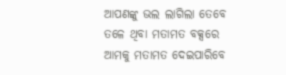ଆପଣଙ୍କୁ ଭଲ ଲାଗିଲା ତେବେ ତଳେ ଥିବା ମତାମତ ବକ୍ସରେ ଆମକୁ ମତାମତ ଦେଇପାରିବେ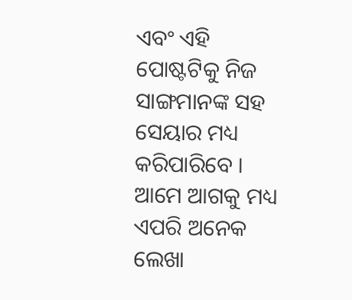ଏବଂ ଏହି ପୋଷ୍ଟଟିକୁ ନିଜ ସାଙ୍ଗମାନଙ୍କ ସହ ସେୟାର ମଧ୍ୟ କରିପାରିବେ । ଆମେ ଆଗକୁ ମଧ୍ୟ ଏପରି ଅନେକ ଲେଖା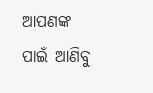ଆପଣଙ୍କ ପାଇଁ ଆଣିବୁ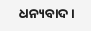ଧନ୍ୟବାଦ ।